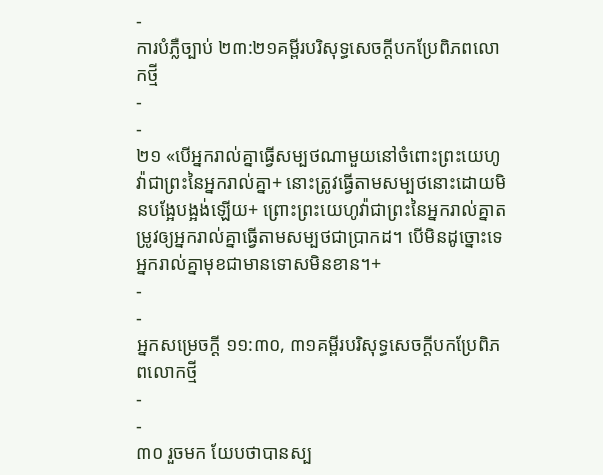-
ការបំភ្លឺច្បាប់ ២៣:២១គម្ពីរបរិសុទ្ធសេចក្ដីបកប្រែពិភពលោកថ្មី
-
-
២១ «បើអ្នករាល់គ្នាធ្វើសម្បថណាមួយនៅចំពោះព្រះយេហូវ៉ាជាព្រះនៃអ្នករាល់គ្នា+ នោះត្រូវធ្វើតាមសម្បថនោះដោយមិនបង្អែបង្អង់ឡើយ+ ព្រោះព្រះយេហូវ៉ាជាព្រះនៃអ្នករាល់គ្នាតម្រូវឲ្យអ្នករាល់គ្នាធ្វើតាមសម្បថជាប្រាកដ។ បើមិនដូច្នោះទេ អ្នករាល់គ្នាមុខជាមានទោសមិនខាន។+
-
-
អ្នកសម្រេចក្ដី ១១:៣០, ៣១គម្ពីរបរិសុទ្ធសេចក្ដីបកប្រែពិភពលោកថ្មី
-
-
៣០ រួចមក យែបថាបានស្ប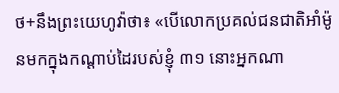ថ+នឹងព្រះយេហូវ៉ាថា៖ «បើលោកប្រគល់ជនជាតិអាំម៉ូនមកក្នុងកណ្ដាប់ដៃរបស់ខ្ញុំ ៣១ នោះអ្នកណា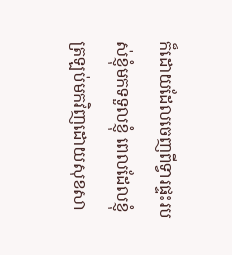ក៏ដោយដែលចេញពីទ្វារផ្ទះរបស់ខ្ញុំមកទទួលខ្ញុំ ពេលដែលខ្ញុំត្រឡប់មកវិញដោយសុខសា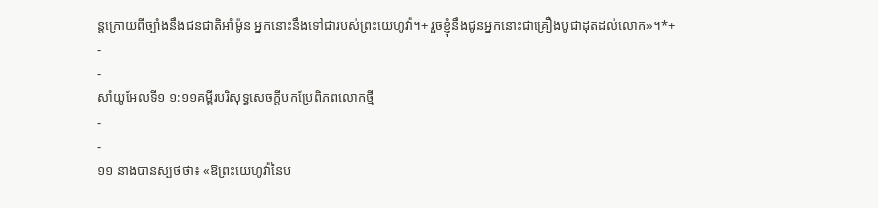ន្តក្រោយពីច្បាំងនឹងជនជាតិអាំម៉ូន អ្នកនោះនឹងទៅជារបស់ព្រះយេហូវ៉ា។+ រួចខ្ញុំនឹងជូនអ្នកនោះជាគ្រឿងបូជាដុតដល់លោក»។*+
-
-
សាំយូអែលទី១ ១:១១គម្ពីរបរិសុទ្ធសេចក្ដីបកប្រែពិភពលោកថ្មី
-
-
១១ នាងបានស្បថថា៖ «ឱព្រះយេហូវ៉ានៃប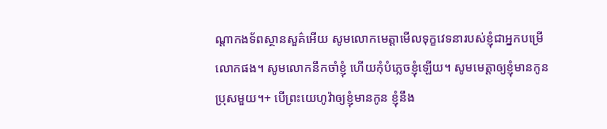ណ្ដាកងទ័ពស្ថានសួគ៌អើយ សូមលោកមេត្តាមើលទុក្ខវេទនារបស់ខ្ញុំជាអ្នកបម្រើលោកផង។ សូមលោកនឹកចាំខ្ញុំ ហើយកុំបំភ្លេចខ្ញុំឡើយ។ សូមមេត្តាឲ្យខ្ញុំមានកូនប្រុសមួយ។+ បើព្រះយេហូវ៉ាឲ្យខ្ញុំមានកូន ខ្ញុំនឹង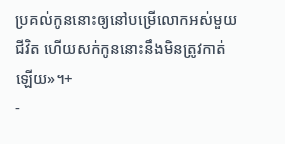ប្រគល់កូននោះឲ្យនៅបម្រើលោកអស់មួយជីវិត ហើយសក់កូននោះនឹងមិនត្រូវកាត់ឡើយ»។+
-